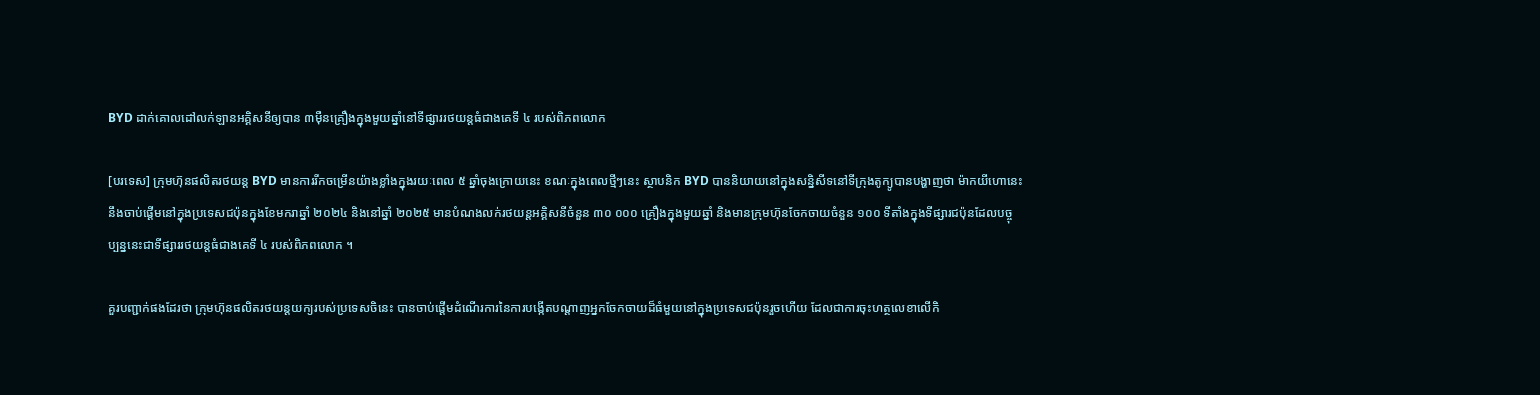BYD ដាក់គោលដៅលក់ឡានអគ្គិសនីឲ្យបាន ៣មុឺនគ្រឿងក្នុងមួយឆ្នាំនៅទីផ្សាររថយន្តធំជាងគេទី ៤ របស់ពិភពលោក

[បរទេស] ក្រុមហ៊ុនផលិតរថយន្ត BYD មានការរីកចម្រើនយ៉ាងខ្លាំងក្នុងរយៈពេល ៥ ឆ្នាំចុងក្រោយនេះ ខណៈក្នុងពេលថ្មីៗនេះ ស្ថាបនិក BYD បាននិយាយនៅក្នុងសន្និសីទនៅទីក្រុងតូក្យូបានបង្ហាញថា ម៉ាកយីហោនេះនឹងចាប់ផ្តើមនៅក្នុងប្រទេសជប៉ុនក្នុងខែមករាឆ្នាំ ២០២៤ និងនៅឆ្នាំ ២០២៥ មានបំណងលក់រថយន្តអគ្គិសនីចំនួន ៣០ ០០០ គ្រឿងក្នុងមួយឆ្នាំ និងមានក្រុមហ៊ុនចែកចាយចំនួន ១០០ ទីតាំងក្នុងទីផ្សារជប៉ុនដែលបច្ចុប្បន្ននេះជាទីផ្សាររថយន្តធំជាងគេទី ៤ របស់ពិភពលោក ។

គួរបញ្ជាក់ផងដែរថា ក្រុមហ៊ុនផលិតរថយន្តយក្យរបស់ប្រទេសចិនេះ បានចាប់ផ្តើមដំណើរការនៃការបង្កើតបណ្តាញអ្នកចែកចាយដ៏ធំមួយនៅក្នុងប្រទេសជប៉ុនរួចហើយ ដែលជាការចុះហត្ថលេខាលើកិ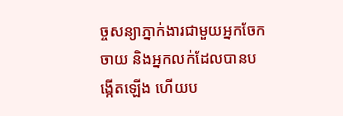ច្ចសន្យាភ្នាក់ងារជាមួយអ្នកចែកចាយ និងអ្នកលក់ដែលបានបង្កើតឡើង ហើយប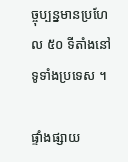ច្ចុប្បន្នមានប្រហែល ៥០ ទីតាំងនៅទូទាំងប្រទេស ។

ផ្ទាំងផ្សាយ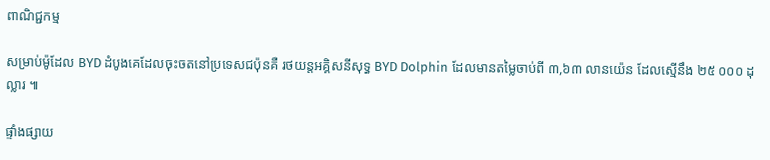ពាណិជ្ជកម្ម

សម្រាប់ម៉ូដែល BYD ដំបូងគេដែលចុះចតនៅប្រទេសជប៉ុនគឺ រថយន្តអគ្គិសនីសុទ្ធ BYD Dolphin ដែលមានតម្លៃចាប់ពី ៣,៦៣ លានយ៉េន ដែលស្មើនឹង ២៥ ០០០ ដុល្លារ ៕

ផ្ទាំងផ្សាយ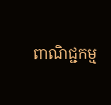ពាណិជ្ជកម្ម